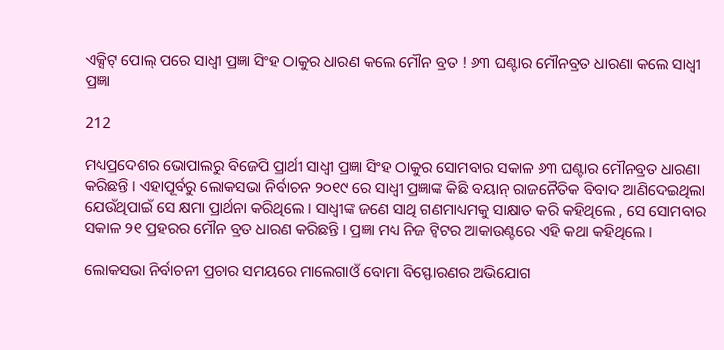ଏକ୍ସିଟ୍ ପୋଲ୍ ପରେ ସାଧ୍ୱୀ ପ୍ରଜ୍ଞା ସିଂହ ଠାକୁର ଧାରଣ କଲେ ମୌନ ବ୍ରତ ! ୬୩ ଘଣ୍ଟାର ମୌନବ୍ରତ ଧାରଣା କଲେ ସାଧ୍ୱୀ ପ୍ରଜ୍ଞା

212

ମଧ୍ୟପ୍ରଦେଶର ଭୋପାଲରୁ ବିଜେପି ପ୍ରାର୍ଥୀ ସାଧ୍ୱୀ ପ୍ରଜ୍ଞା ସିଂହ ଠାକୁର ସୋମବାର ସକାଳ ୬୩ ଘଣ୍ଟାର ମୌନବ୍ରତ ଧାରଣା କରିଛନ୍ତି । ଏହାପୂର୍ବରୁ ଲୋକସଭା ନିର୍ବାଚନ ୨୦୧୯ ରେ ସାଧ୍ୱୀ ପ୍ରଜ୍ଞାଙ୍କ କିଛି ବୟାନ୍ ରାଜନୈତିକ ବିବାଦ ଆଣିଦେଇଥିଲା ଯେଉଁଥିପାଇଁ ସେ କ୍ଷମା ପ୍ରାର୍ଥନା କରିଥିଲେ । ସାଧ୍ୱୀଙ୍କ ଜଣେ ସାଥି ଗଣମାଧ୍ୟମକୁ ସାକ୍ଷାତ କରି କହିଥିଲେ , ସେ ସୋମବାର ସକାଳ ୨୧ ପ୍ରହରର ମୌନ ବ୍ରତ ଧାରଣ କରିଛନ୍ତି । ପ୍ରଜ୍ଞା ମଧ୍ୟ ନିଜ ଟ୍ୱିଟର ଆକାଉଣ୍ଟରେ ଏହି କଥା କହିଥିଲେ ।

ଲୋକସଭା ନିର୍ବାଚନୀ ପ୍ରଚାର ସମୟରେ ମାଲେଗାଓଁ ବୋମା ବିସ୍ଫୋରଣର ଅଭିଯୋଗ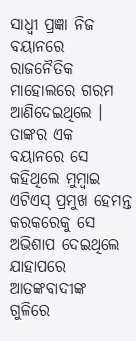ସାଧ୍ୱୀ ପ୍ରଜ୍ଞା ନିଜ ବୟାନରେ ରାଜନୈତିକ ମାହୋଲରେ ଗରମ ଆଣିଦେଇଥିଲେ । ତାଙ୍କର ଏକ ବୟାନରେ ସେ କହିଥିଲେ ମୁମ୍ବାଇ ଏଟିଏସ୍ ପ୍ରମୁଖ ହେମନ୍ତ କରକରେକୁ ସେ ଅଭିଶାପ ଦେଇଥିଲେ ଯାହାପରେ ଆତଙ୍କବାଦୀଙ୍କ ଗୁଳିରେ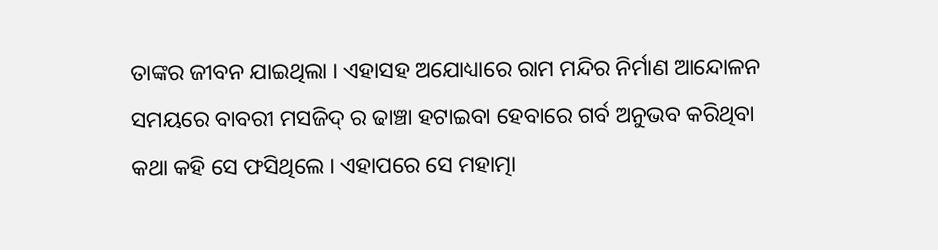ତାଙ୍କର ଜୀବନ ଯାଇଥିଲା । ଏହାସହ ଅଯୋଧ୍ୟାରେ ରାମ ମନ୍ଦିର ନିର୍ମାଣ ଆନ୍ଦୋଳନ ସମୟରେ ବାବରୀ ମସଜିଦ୍ ର ଢାଞ୍ଚା ହଟାଇବା ହେବାରେ ଗର୍ବ ଅନୁଭବ କରିଥିବା କଥା କହି ସେ ଫସିଥିଲେ । ଏହାପରେ ସେ ମହାତ୍ମା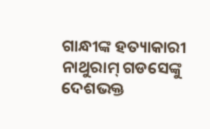ଗାନ୍ଧୀଙ୍କ ହତ୍ୟାକାରୀ ନାଥୁରାମ୍ ଗଡସେଙ୍କୁ ଦେଶଭକ୍ତ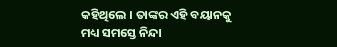କହିଥିଲେ । ତାଙ୍କର ଏହି ବୟାନକୁ ମଧ୍ୟ ସମସ୍ତେ ନିନ୍ଦା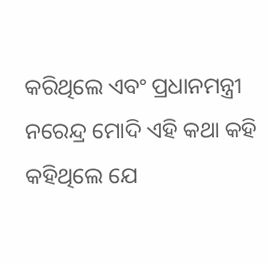କରିଥିଲେ ଏବଂ ପ୍ରଧାନମନ୍ତ୍ରୀ ନରେନ୍ଦ୍ର ମୋଦି ଏହି କଥା କହି କହିଥିଲେ ଯେ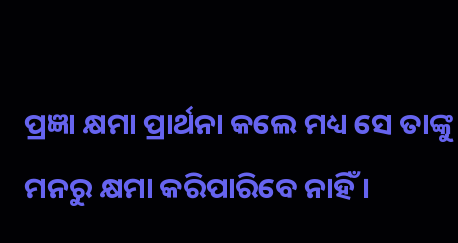ପ୍ରଜ୍ଞା କ୍ଷମା ପ୍ରାର୍ଥନା କଲେ ମଧ୍ୟ ସେ ତାଙ୍କୁ ମନରୁ କ୍ଷମା କରିପାରିବେ ନାହିଁ ।